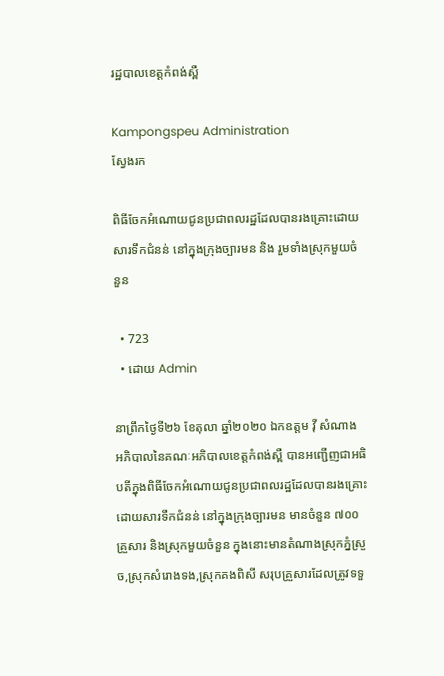រដ្ឋបាលខេត្តកំពង់ស្ពឺ

Kampongspeu Administration
ស្វែងរក

ពិធីចែកអំណោយជូនប្រជាពលរដ្ឋដែលបានរងគ្រោះដោយសារទឹកជំនន់ នៅក្នុងក្រុងច្បារមន និង រួមទាំងស្រុកមួយចំនួន

  • 723
  • ដោយ Admin

នាព្រឹកថ្ងៃទី២៦ ខែតុលា ឆ្នាំ២០២០ ឯកឧត្តម វ៉ី សំណាង អភិបាលនៃគណៈអភិបាលខេត្តកំពង់ស្ពឺ បានអញ្ជើញជាអធិបតីក្នុងពិធីចែកអំណោយជូនប្រជាពលរដ្ឋដែលបានរងគ្រោះដោយសារទឹកជំនន់ នៅក្នុងក្រុងច្បារមន មានចំនួន ៧០០គ្រួសារ និងស្រុកមួយចំនួន ក្នុងនោះមានតំណាងស្រុកភ្នំស្រួច,ស្រុកសំរោងទង,ស្រុកគងពិសី សរុបគ្រួសារដែលត្រូវទទួ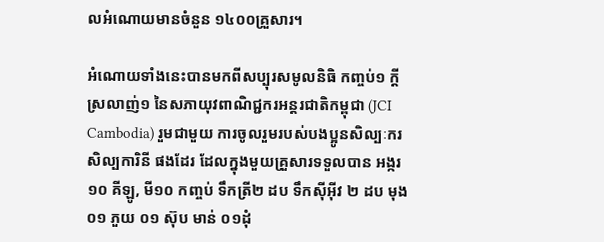លអំណោយមានចំនួន ១៤០០គ្រួសារ។

អំណោយទាំងនេះបានមកពីសប្បុរសមូលនិធិ កញ្ចប់១ ក្ដីស្រលាញ់១ នៃសភាយុវពាណិជ្ជករអន្តរជាតិកម្ពុជា (JCI Cambodia) រួមជាមួយ ការចូលរួមរបស់បងប្អូនសិល្បៈករ សិល្បការិនី ផងដែរ ដែលក្នុងមួយគ្រួសារទទួលបាន អង្ករ ១០ គីឡូ, មី១០ កញ្ចប់ ទឹកត្រី២ ដប ទឹកស៊ីអ៊ីវ ២ ដប មុង ០១ ភួយ ០១ ស៊ុប មាន់ ០១ដុំ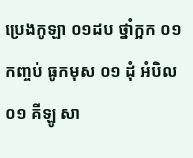ប្រេងកូឡា ០១ដប ថ្នាំក្អក ០១ កញ្ចប់ ធូកមុស ០១ ដុំ អំបិល ០១ គីឡូ សា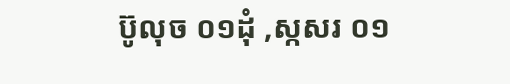ប៊ូលុច ០១ដុំ ,ស្កសរ ០១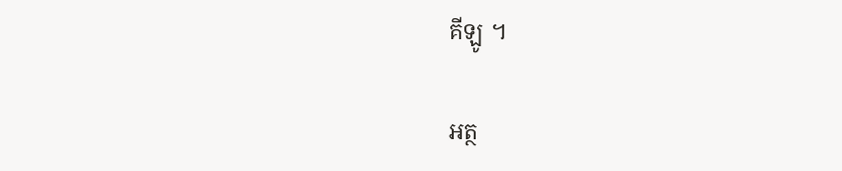គីឡូ ។

អត្ថ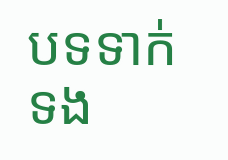បទទាក់ទង